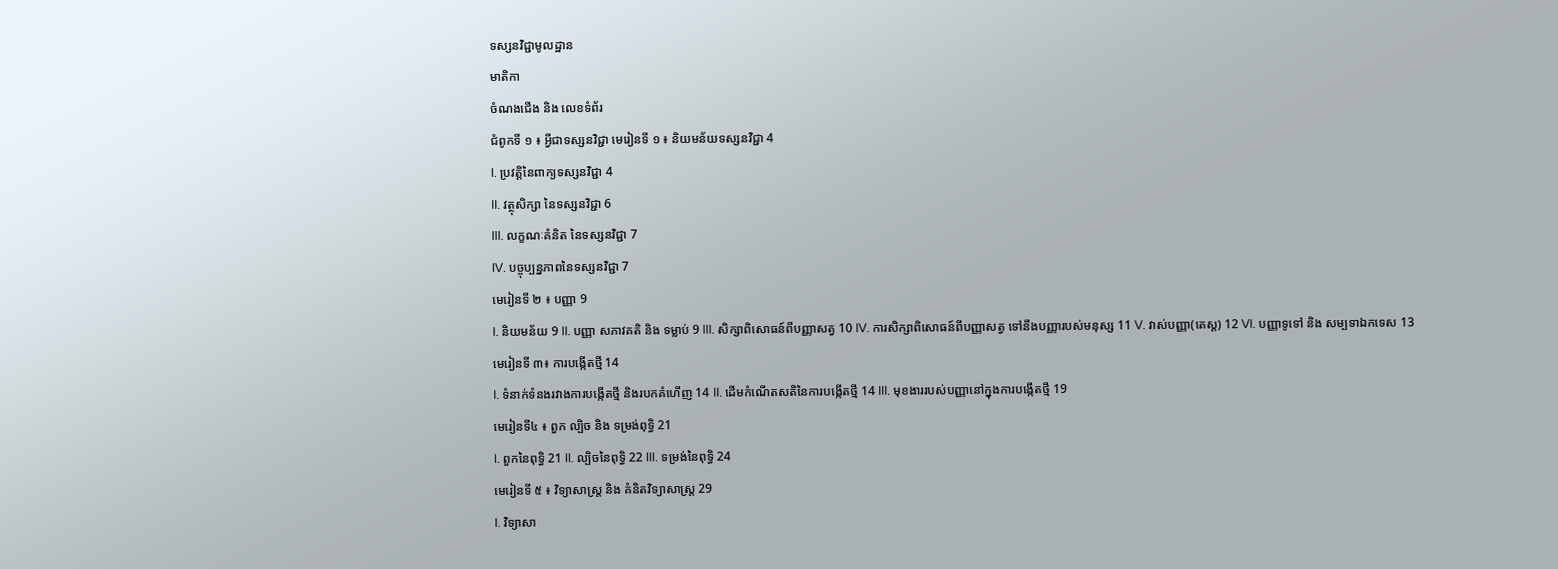ទស្សនវិជ្ជាមូលដ្ឋាន
មាតិកា
ចំណងជើង និង លេខទំព័រ
ជំពូកទី ១ ៖ អ្វីជាទស្សនវិជ្ជា មេរៀនទី ១ ៖ និយមន័យទស្សនវិជ្ជា 4
I. ប្រវត្តិនៃពាក្យទស្សនវិជ្ជា 4
II. វត្ថុសិក្សា នៃទស្សនវិជ្ជា 6
III. លក្ខណៈគំនិត នៃទស្សនវិជ្ជា 7
IV. បច្ចុប្បន្នភាពនៃទស្សនវិជ្ជា 7
មេរៀនទី ២ ៖ បញ្ញា 9
I. និយមន័យ 9 II. បញ្ញា សភាវគតិ និង ទម្លាប់ 9 III. សិក្សាពិសោធន៍ពីបញ្ញាសត្វ 10 IV. ការសិក្សាពិសោធន៍ពីបញ្ញាសត្វ ទៅនឹងបញ្ញារបស់មនុស្ស 11 V. វាស់បញ្ញា(តេស្ត) 12 VI. បញ្ញាទូទៅ និង សម្បទាឯកទេស 13
មេរៀនទី ៣៖ ការបង្កើតថ្មី 14
I. ទំនាក់ទំនងរវាងការបង្កើតថ្មី និងរបកគំហើញ 14 II. ដើមកំណើតសតិនៃការបង្កើតថ្មី 14 III. មុខងាររបស់បញ្ញានៅក្នុងការបង្កើតថ្មី 19
មេរៀនទី៤ ៖ ពួក ល្បិច និង ទម្រង់ពុទ្ធិ 21
I. ពួកនៃពុទ្ធិ 21 II. ល្បិចនៃពុទ្ធិ 22 III. ទម្រង់នៃពុទ្ធិ 24
មេរៀនទី ៥ ៖ វិទ្យាសាស្ត្រ និង គំនិតវិទ្យាសាស្ត្រ 29
I. វិទ្យាសា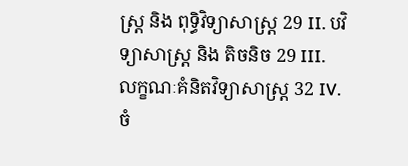ស្រ្ត និង ពុទ្ធិវិទ្យាសាស្ត្រ 29 II. បវិទ្យាសាស្រ្ត និង តិចនិច 29 III. លក្ខណៈគំនិតវិទ្យាសាស្រ្ត 32 IV. ចំ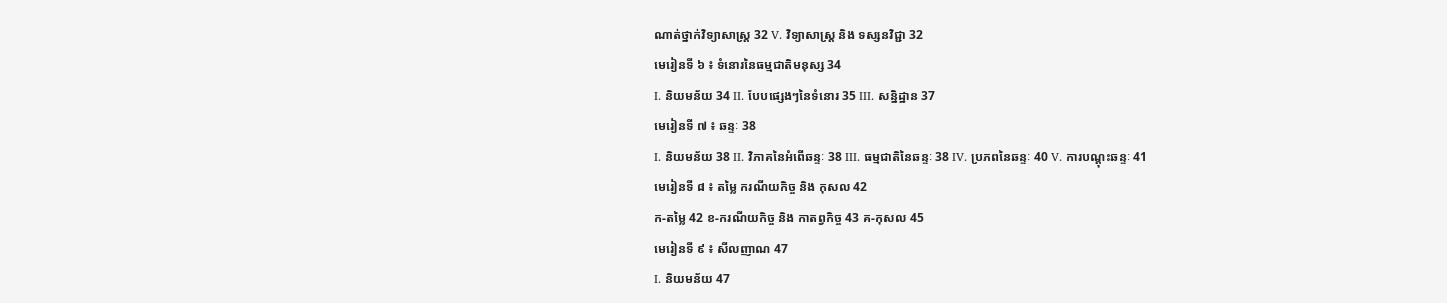ណាត់ថ្នាក់វិទ្យាសាស្ត្រ 32 V. វិទ្យាសាស្រ្ត និង ទស្សនវិជ្ជា 32
មេរៀនទី ៦ ៖ ទំនោរនៃធម្មជាតិមនុស្ស 34
I. និយមន័យ 34 II. បែបផ្សេងៗនៃទំនោរ 35 III. សន្និដ្ឋាន 37
មេរៀនទី ៧ ៖ ឆន្ទៈ 38
I. និយមន័យ 38 II. វិភាគនៃអំពើឆន្ទៈ 38 III. ធម្មជាតិនៃឆន្ទៈ 38 IV. ប្រភពនៃឆន្ទៈ 40 V. ការបណ្តុះឆន្ទៈ 41
មេរៀនទី ៨ ៖ តម្លៃ ករណីយកិច្ច និង កុសល 42
ក-តម្លៃ 42 ខ-ករណីយកិច្ច និង កាតព្វកិច្ច 43 គ-កុសល 45
មេរៀនទី ៩ ៖ សីលញាណ 47
I. និយមន័យ 47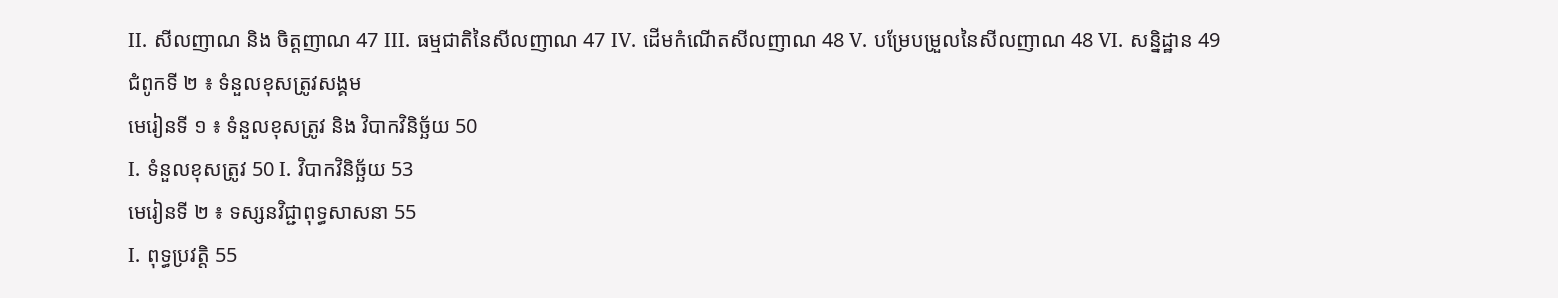II. សីលញាណ និង ចិត្តញាណ 47 III. ធម្មជាតិនៃសីលញាណ 47 IV. ដើមកំណើតសីលញាណ 48 V. បម្រែបម្រួលនៃសីលញាណ 48 VI. សន្និដ្ឋាន 49
ជំពូកទី ២ ៖ ទំនួលខុសត្រូវសង្គម
មេរៀនទី ១ ៖ ទំនួលខុសត្រូវ និង វិបាកវិនិច្ឆ័យ 50
I. ទំនួលខុសត្រូវ 50 I. វិបាកវិនិច្ឆ័យ 53
មេរៀនទី ២ ៖ ទស្សនវិជ្ជាពុទ្ធសាសនា 55
I. ពុទ្ធប្រវត្តិ 55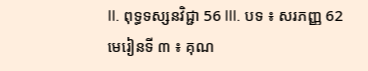II. ពុទ្ធទស្សនវិជ្ជា 56 III. បទ ៖ សរភញ្ញ 62
មេរៀនទី ៣ ៖ គុណ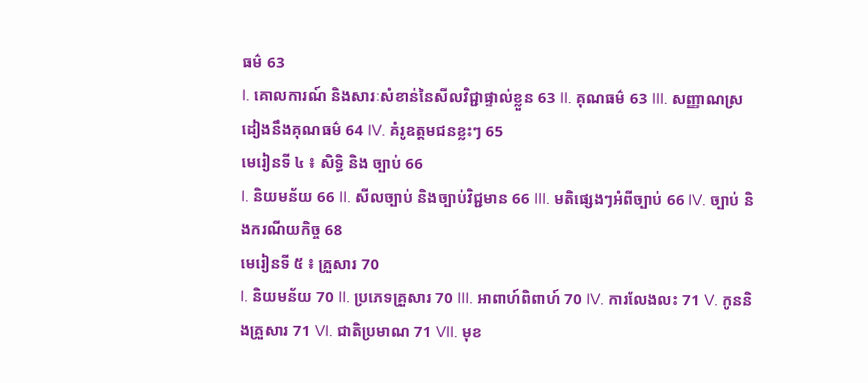ធម៌ 63
I. គោលការណ៍ និងសារៈសំខាន់នៃសីលវិជ្ជាផ្ទាល់ខ្លួន 63 II. គុណធម៌ 63 III. សញ្ញាណស្រដៀងនឹងគុណធម៌ 64 IV. គំរូឧត្តមជនខ្លះៗ 65
មេរៀនទី ៤ ៖ សិទ្ធិ និង ច្បាប់ 66
I. និយមន័យ 66 II. សីលច្បាប់ និងច្បាប់វិជ្ជមាន 66 III. មតិផ្សេងៗអំពីច្បាប់ 66 IV. ច្បាប់ និងករណីយកិច្ច 68
មេរៀនទី ៥ ៖ គ្រួសារ 70
I. និយមន័យ 70 II. ប្រភេទគ្រួសារ 70 III. អាពាហ៍ពិពាហ៍ 70 IV. ការលែងលះ 71 V. កូននិងគ្រួសារ 71 VI. ជាតិប្រមាណ 71 VII. មុខ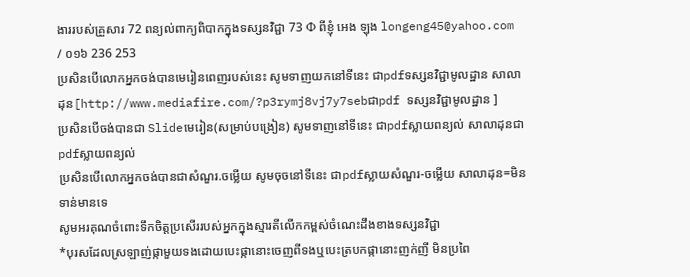ងាររបស់គ្រួសារ 72 ពន្យល់ពាក្យពិបាកក្នុងទស្សនវិជ្ជា 73 Ф ពីខ្ញុំ អេង ឡុង longeng45@yahoo.com / ០១៦ 236 253
ប្រសិនបើលោកអ្នកចង់បានមេរៀនពេញរបស់នេះ សូមទាញយកនៅទីនេះ ជាpdfទស្សនវិជ្ជាមូលដ្ឋាន សាលាដុន[http://www.mediafire.com/?p3rymj8vj7y7sebជាpdf ទស្សនវិជ្ជាមូលដ្ឋាន ]
ប្រសិនបើចង់បានជា Slideមេរៀន(សម្រាប់បង្រៀន) សូមទាញនៅទីនេះ ជាpdfស្លាយពន្យល់ សាលាដុនជាpdfស្លាយពន្យល់
ប្រសិនបើលោកអ្នកចង់បានជាសំណួរ.ចម្លើយ សូមចុចនៅទីនេះ ជាpdfស្លាយសំណួរ-ចម្លើយ សាលាដុន=មិនទាន់មានទេ
សូមអរគុណចំពោះទឹកចិត្តប្រសើររបស់អ្នកក្នុងស្មារតីលើកកម្ពស់ចំណេះដឹងខាងទស្សនវិជ្ជា
*បុរសដែលស្រឡាញ់ផ្កាមួយទងដោយបេះផ្កានោះចេញពីទងឬបេះត្របកផ្កានោះញក់ញី មិនប្រពៃ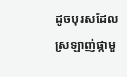ដូចបុរសដែល
ស្រឡាញ់ផ្កាមួ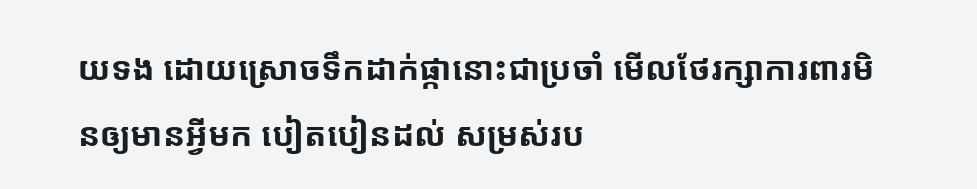យទង ដោយស្រោចទឹកដាក់ផ្កានោះជាប្រចាំ មើលថែរក្សាការពារមិនឲ្យមានអ្វីមក បៀតបៀនដល់ សម្រស់រប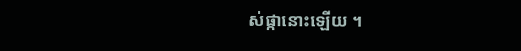ស់ផ្កានោះឡើយ ។